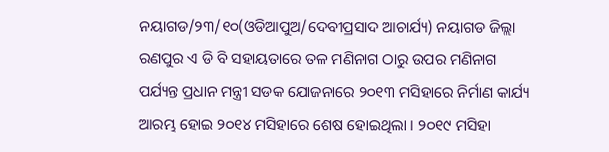ନୟାଗଡ/୨୩/୧୦(ଓଡିଆପୁଅ/ଦେବୀପ୍ରସାଦ ଆଚାର୍ଯ୍ୟ) ନୟାଗଡ ଜିଲ୍ଲା ରଣପୁର ଏ ଡି ବି ସହାୟତାରେ ତଳ ମଣିନାଗ ଠାରୁ ଉପର ମଣିନାଗ ପର୍ଯ୍ୟନ୍ତ ପ୍ରଧାନ ମନ୍ତ୍ରୀ ସଡକ ଯୋଜନାରେ ୨୦୧୩ ମସିହାରେ ନିର୍ମାଣ କାର୍ଯ୍ୟ ଆରମ୍ଭ ହୋଇ ୨୦୧୪ ମସିହାରେ ଶେଷ ହୋଇଥିଲା । ୨୦୧୯ ମସିହା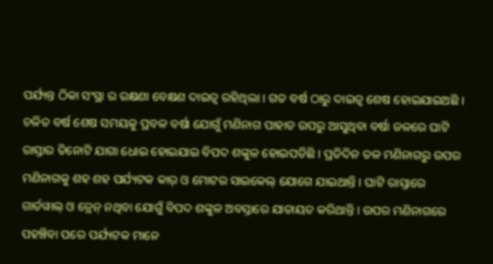ପର୍ଯ୍ୟନ୍ତ ଠିକା ସଂସ୍ଥା ର ରକ୍ଷଣା ବେକ୍ଷଣ ଦାଇତ୍ୱ ରହିଥିଲା । ଗତ ବର୍ଷ ଠାରୁ ଦାଇତ୍ୱ ଶେଷ ହୋଇଯାଇଅଛି । ଚଳିତ ବର୍ଷ ଶେଷ ସମୟକୁ ପ୍ରବଳ ବର୍ଷା ଯୋଗୁଁ ମଣିନାଗ ପାହାଡ ଉପରୁ ଆସୁଥିବା ବର୍ଷା ଜଳରେ ଘାଟି ରାସ୍ତାର ତିନୋଟି ଯାଗା ଧୋଇ ହୋଇଯାଇ ବିପଦ ଶଙ୍କୁଳ ହୋଇପଡିଛି । ପ୍ରତିଦିନ ତଳ ମଣିନାଗରୁ ଉପର ମଣିନାଗକୁ ଶହ ଶହ ପର୍ଯ୍ୟଟକ କାର୍ ଓ ମୋଟର ସାଇକେଲ୍ ଯୋଗେ ଯାଇଥାନ୍ତି । ଘାଟି ରାସ୍ତାରେ ଗାର୍ଡୱାଲ୍ ଓ ଡ୍ରେନ୍ ନଥିବା ଯୋଗୁଁ ବିପଦ ଶଙ୍କୁଳ ଅବସ୍ତାରେ ଯାତାୟତ କରିଥାନ୍ତି । ଉପର ମଣିନାଗରେ ପହଞ୍ଚିବା ପରେ ପର୍ଯ୍ୟଟକ ମାନେ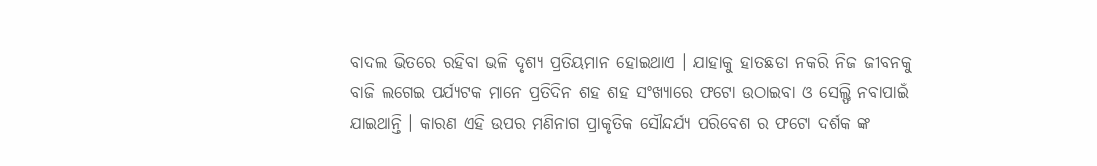ବାଦଲ ଭିତରେ ରହିବା ଭଳି ଦୃଶ୍ୟ ପ୍ରତିୟମାନ ହୋଇଥାଏ । ଯାହାକୁ ହାତଛଡା ନକରି ନିଜ ଜୀବନକୁ ବାଜି ଲଗେଇ ପର୍ଯ୍ୟଟକ ମାନେ ପ୍ରତିଦିନ ଶହ ଶହ ସଂଖ୍ୟାରେ ଫଟୋ ଉଠାଇବା ଓ ସେଲ୍ଫି ନବାପାଇଁ ଯାଇଥାନ୍ତି । କାରଣ ଏହି ଉପର ମଣିନାଗ ପ୍ରାକୃତିକ ସୌନ୍ଦର୍ଯ୍ୟ ପରିବେଶ ର ଫଟୋ ଦର୍ଶକ ଙ୍କ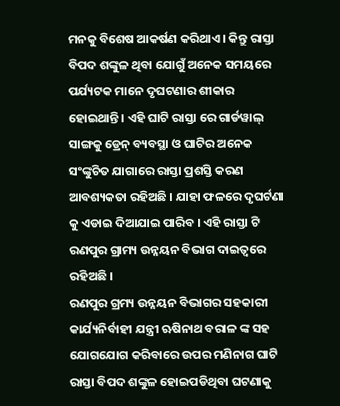ମନକୁ ବିଶେଷ ଆକର୍ଷଣ କରିଥାଏ । କିନ୍ତୁ ରାସ୍ତା ବିପଦ ଶଙ୍କୁଳ ଥିବା ଯୋଗୁଁ ଅନେକ ସମୟରେ ପର୍ଯ୍ୟଟକ ମାନେ ଦୃଘଟଣାର ଶୀକାର ହୋଇଥାନ୍ତି । ଏହି ଘାଟି ରାସ୍ତା ରେ ଗାର୍ଡୱାଲ୍ ସାଙ୍ଗକୁ ଡ୍ରେନ୍ ବ୍ୟବସ୍ଥା ଓ ଘାଟିର ଅନେକ ସଂଙ୍କୁଚିତ ଯାଗାରେ ରାସ୍ତା ପ୍ରଶସ୍ତି କରଣ ଆବଶ୍ୟକତା ରହିଅଛି । ଯାହା ଫଳରେ ଦୃଘର୍ଟଣା କୁ ଏଡାଇ ଦିଆଯାଇ ପାରିବ । ଏହି ରାସ୍ତା ଟି ରଣପୁର ଗ୍ରାମ୍ୟ ଉନ୍ନୟନ ବିଭାଗ ଦାଇତ୍ୱରେ ରହିଅଛି ।
ରଣପୁର ଗ୍ରମ୍ୟ ଉନ୍ନୟନ ବିଭାଗର ସହକାରୀ କାର୍ଯ୍ୟନିର୍ବାହୀ ଯନ୍ତ୍ରୀ ଋଷିନାଥ ବରାଳ ଙ୍କ ସହ ଯୋଗଯୋଗ କରିବାରେ ଉପର ମଣିନାଗ ଘାଟି ରାସ୍ତା ବିପଦ ଶଙ୍କୁଳ ହୋଇପଡିଥିବା ଘଟଣାକୁ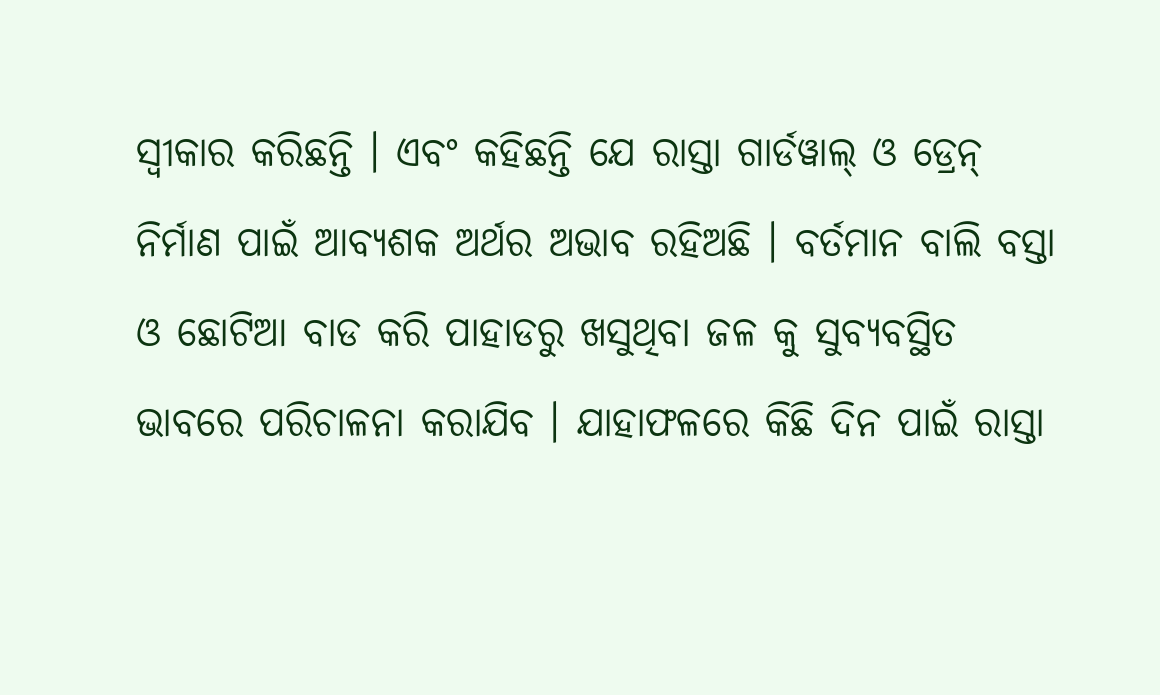ସ୍ୱୀକାର କରିଛନ୍ତି । ଏବଂ କହିଛନ୍ତି ଯେ ରାସ୍ତା ଗାର୍ଡୱାଲ୍ ଓ ଡ୍ରେନ୍ ନିର୍ମାଣ ପାଇଁ ଆବ୍ୟଶକ ଅର୍ଥର ଅଭାବ ରହିଅଛି । ବର୍ତମାନ ବାଲି ବସ୍ତା ଓ ଛୋଟିଆ ବାଡ କରି ପାହାଡରୁ ଖସୁଥିବା ଜଳ କୁ ସୁବ୍ୟବସ୍ଥିତ ଭାବରେ ପରିଚାଳନା କରାଯିବ । ଯାହାଫଳରେ କିଛି ଦିନ ପାଇଁ ରାସ୍ତା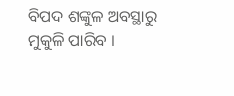ବିପଦ ଶଙ୍କୁଳ ଅବସ୍ଥାରୁ ମୁକୁଳି ପାରିବ ।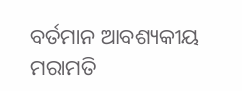ବର୍ତମାନ ଆବଶ୍ୟକୀୟ ମରାମତି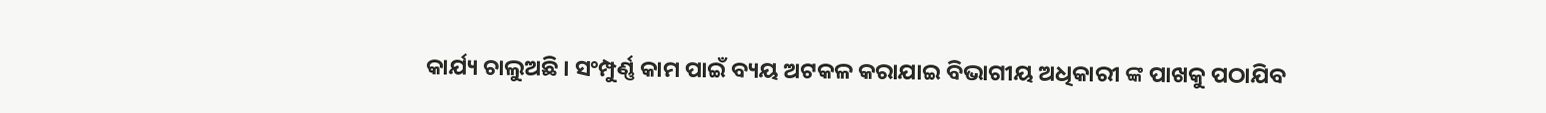କାର୍ଯ୍ୟ ଚାଲୁଅଛି । ସଂମ୍ପୁର୍ଣ୍ଣ କାମ ପାଇଁ ବ୍ୟୟ ଅଟକଳ କରାଯାଇ ବିଭାଗୀୟ ଅଧିକାରୀ ଙ୍କ ପାଖକୁ ପଠାଯିବ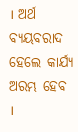। ଅର୍ଥ ବ୍ୟୟବରାଦ ହେଲେ କାର୍ଯ୍ୟ ଅରମ୍ଭ ହେବ ।